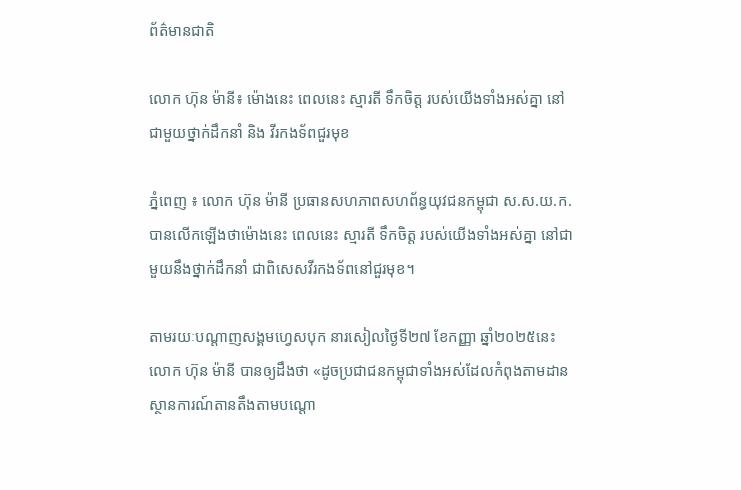ព័ត៌មានជាតិ

លោក ហ៊ុន ម៉ានី៖ ម៉ោងនេះ ពេលនេះ ស្មារតី ទឹកចិត្ត របស់យើងទាំងអស់គ្នា នៅជាមួយថ្នាក់ដឹកនាំ និង វីរកងទ័ពជួរមុខ

ភ្នំពេញ ៖ លោក ហ៊ុន ម៉ានី ប្រធានសហភាពសហព័ន្ធយុវជនកម្ពុជា ស.ស.យ.ក. បានលើកឡើងថាម៉ោងនេះ ពេលនេះ ស្មារតី ទឹកចិត្ត របស់យើងទាំងអស់គ្នា នៅជាមួយនឹងថ្នាក់ដឹកនាំ ជាពិសេសវីរកងទ័ពនៅជួរមុខ។

តាមរយៈបណ្តាញសង្គមហ្វេសបុក នារសៀលថ្ងៃទី២៧ ខែកញ្ញា ឆ្នាំ២០២៥នេះ លោក ហ៊ុន ម៉ានី បានឲ្យដឹងថា «ដូចប្រជាជនកម្ពុជាទាំងអស់ដែលកំពុងតាមដានស្ថានការណ៍តានតឹងតាមបណ្តោ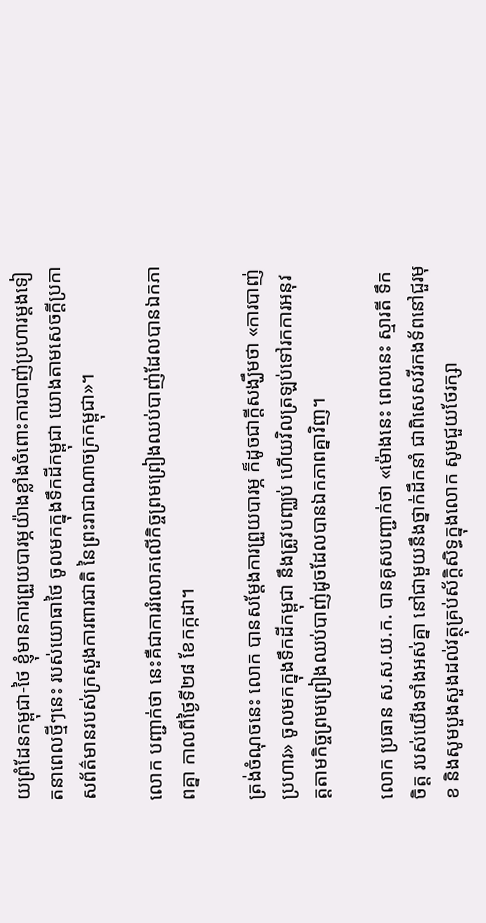យព្រំដែនកម្ពុជា-ថៃ ខ្ញុំមានការព្រួយបារម្ភយ៉ាងខ្លាំងចំពោះការបាញ់ប្រហារម្តងទៀតនាពេលថ្មីៗនេះ របស់យោធាថៃ ចូលមកក្នុងទឹកដីកម្ពុជា យោងតាមសេចក្តីប្រកាសព័ត៌មានរបស់ក្រសួងការពារជាតិ នៃព្រះរាជាណាចក្រកម្ពុជា»។

លោក បញ្ជាក់ថា នេះគឺជាការរំលោភលើកិច្ចព្រមព្រៀងឈប់បាញ់ដែលបានឯកភាពគ្នា កាលពីថ្ងៃទី២៨ ខែកក្កដា។

ត្រង់ចំណុចនេះ លោក បានសម្តែងការព្រួយបារម្ភ ក៏ដូចជាក្តីសង្ឃឹមថា «ការបាញ់ប្រហារ» ចូលមកក្នុងទឹកដីកម្ពុជា នឹងត្រូវបញ្ឈប់ ហើយវិលត្រឡប់ទៅរកការអនុវត្តតាមកិច្ចព្រមព្រៀងឈប់បាញ់ដូចដែលបានឯកភាពគ្នាវិញ។

លោក ប្រធាន ស.ស.យ.ក. បានគូសបញ្ជាក់ថា «ម៉ោងនេះ ពេលនេះ ស្មារតី ទឹកចិត្ត របស់យើងទាំងអស់គ្នា នៅជាមួយនឹងថ្នាក់ដឹកនាំ ជាពិសេសវីរកងទ័ពនៅជួរមុខ និងសូមបួងសួងដល់វត្ថុគ្រប់ស័ក្តិសិទ្ធក្នុងលោក សូមជួយថែរក្សា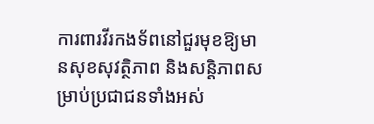ការពារវីរកងទ័ពនៅជួរមុខឱ្យមានសុខសុវត្ថិភាព និងសន្តិភាពសម្រាប់ប្រជាជនទាំងអស់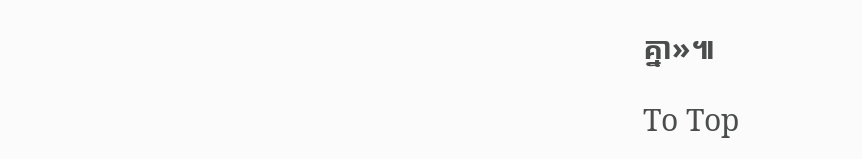គ្នា»៕

To Top